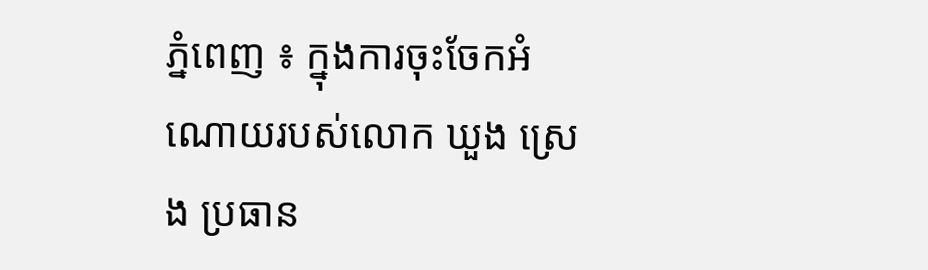ភ្នំពេញ ៖ ក្នុងការចុះចែកអំណោយរបស់លោក ឃួង ស្រេង ប្រធាន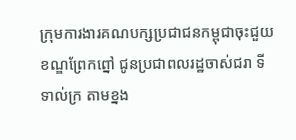ក្រុមការងារគណបក្សប្រជាជនកម្ពុជាចុះជួយខណ្ឌព្រែកព្នៅ ជូនប្រជាពលរដ្ឋចាស់ជរា ទីទាល់ក្រ តាមខ្នង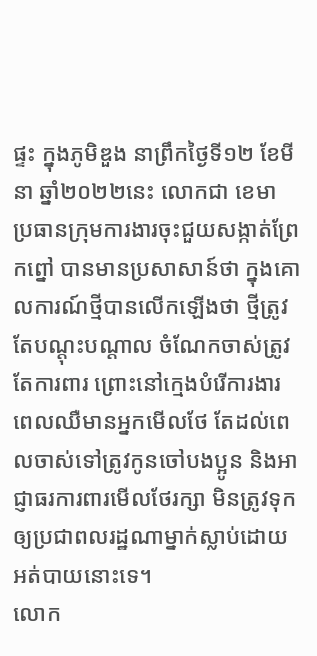ផ្ទះ ក្នុងភូមិឌួង នាព្រឹកថ្ងៃទី១២ ខែមីនា ឆ្នាំ២០២២នេះ លោកជា ខេមា ប្រធានក្រុមការងារចុះជួយសង្កាត់ព្រែកព្នៅ បានមានប្រសាសាន៍ថា ក្នុងគោលការណ៍ថ្មីបានលើកឡើងថា ថ្មីត្រូវតែបណ្តុះបណ្តាល ចំណែកចាស់ត្រូវតែការពារ ព្រោះនៅក្មេងបំរើការងារ ពេលឈឺមានអ្នកមើលថែ តែដល់ពេលចាស់ទៅត្រូវកូនចៅបងប្អូន និងអាជ្ញាធរការពារមើលថែរក្សា មិនត្រូវទុកឲ្យប្រជាពលរដ្ឋណាម្នាក់ស្លាប់ដោយអត់បាយនោះទេ។
លោក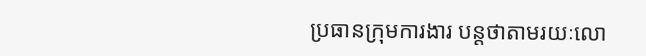ប្រធានក្រុមការងារ បន្តថាតាមរយៈលោ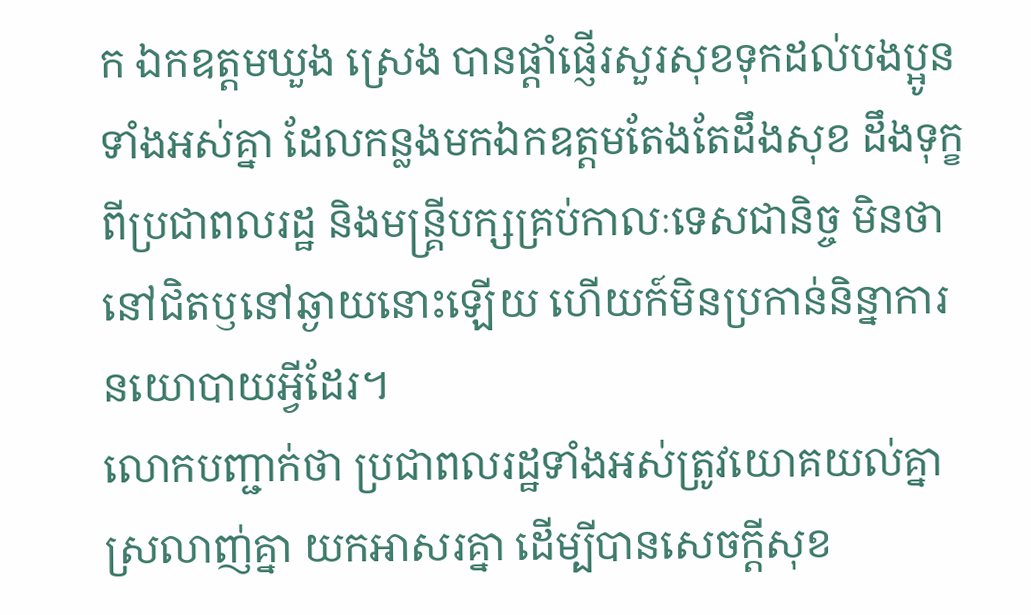ក ឯកឧត្តមឃួង ស្រេង បានផ្តាំផ្ញើរសួរសុខទុកដល់បងប្អូនទាំងអស់គ្នា ដែលកន្លងមកឯកឧត្តមតែងតែដឹងសុខ ដឹងទុក្ខ ពីប្រជាពលរដ្ឋ និងមន្គ្រីបក្សគ្រប់កាលៈទេសជានិច្ច មិនថានៅជិតឫនៅឆ្ងាយនោះឡើយ ហើយក៍មិនប្រកាន់និន្នាការនយោបាយអ្វីដែរ។
លោកបញ្ជាក់ថា ប្រជាពលរដ្ឋទាំងអស់ត្រូវយោគយល់គ្នា ស្រលាញ់គ្នា យកអាសរគ្នា ដើម្បីបានសេចក្តីសុខ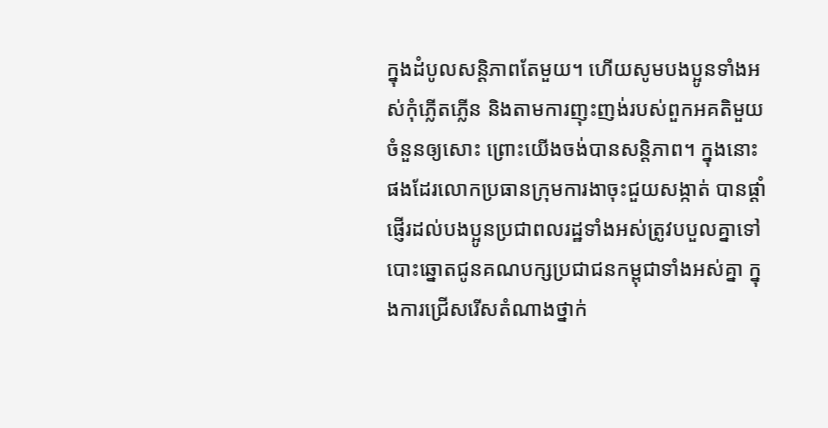ក្នុងដំបូលសន្តិភាពតែមួយ។ ហើយសូមបងប្អូនទាំងអស់កុំភ្លើតភ្លើន និងតាមការញុះញង់របស់ពួកអគតិមួយចំនួនឲ្យសោះ ព្រោះយើងចង់បានសន្តិភាព។ ក្នុងនោះផងដែរលោកប្រធានក្រុមការងាចុះជួយសង្កាត់ បានផ្តាំផ្ញើរដល់បងប្អូនប្រជាពលរដ្ឋទាំងអស់ត្រូវបបួលគ្នាទៅបោះឆ្នោតជូនគណបក្សប្រជាជនកម្ពុជាទាំងអស់គ្នា ក្នុងការជ្រើសរើសតំណាងថ្នាក់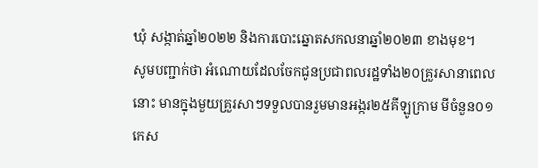ឃុំ សង្កាត់ឆ្នាំ២០២២ និងការបោះឆ្នោតសកលនាឆ្នាំ២០២៣ ខាងមុខ។
សូមបញ្ជាក់ថា អំណោយដែលចែកជូនប្រជាពលរដ្ឋទាំង២០គ្រួរសានាពេលនោះ មានក្នុងមួយគ្រួរសាៗទទួលបានរួមមានអង្ករ២៥គីឡូក្រាម មីចំនួន០១កេស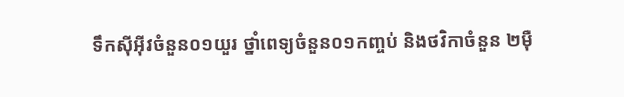ទឹកស៊ីអ៊ីវចំនួន០១យួរ ថ្នាំពេទ្យចំនួន០១កញ្ចប់ និងថវិកាចំនួន ២ម៉ឺ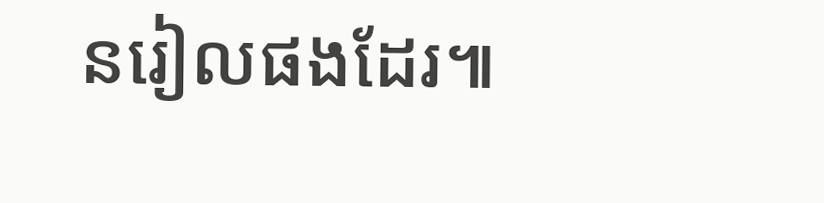នរៀលផងដែរ៕